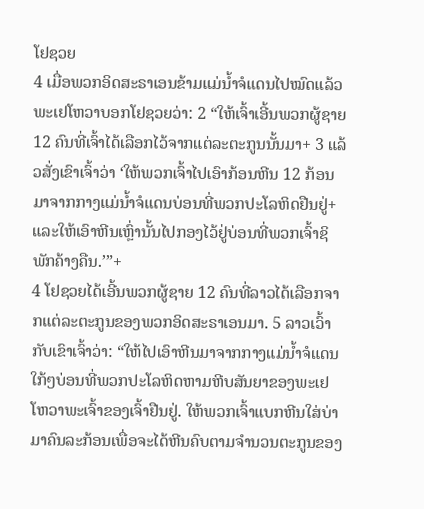ໂຢຊວຍ
4 ເມື່ອພວກອິດສະຣາເອນຂ້າມແມ່ນ້ຳຈໍແດນໄປໝົດແລ້ວ ພະເຢໂຫວາບອກໂຢຊວຍວ່າ: 2 “ໃຫ້ເຈົ້າເອີ້ນພວກຜູ້ຊາຍ 12 ຄົນທີ່ເຈົ້າໄດ້ເລືອກໄວ້ຈາກແຕ່ລະຕະກູນນັ້ນມາ+ 3 ແລ້ວສັ່ງເຂົາເຈົ້າວ່າ ‘ໃຫ້ພວກເຈົ້າໄປເອົາກ້ອນຫີນ 12 ກ້ອນມາຈາກກາງແມ່ນ້ຳຈໍແດນບ່ອນທີ່ພວກປະໂລຫິດຢືນຢູ່+ ແລະໃຫ້ເອົາຫີນເຫຼົ່ານັ້ນໄປກອງໄວ້ຢູ່ບ່ອນທີ່ພວກເຈົ້າຊິພັກຄ້າງຄືນ.’”+
4 ໂຢຊວຍໄດ້ເອີ້ນພວກຜູ້ຊາຍ 12 ຄົນທີ່ລາວໄດ້ເລືອກຈາກແຕ່ລະຕະກູນຂອງພວກອິດສະຣາເອນມາ. 5 ລາວເວົ້າກັບເຂົາເຈົ້າວ່າ: “ໃຫ້ໄປເອົາຫີນມາຈາກກາງແມ່ນ້ຳຈໍແດນໃກ້ໆບ່ອນທີ່ພວກປະໂລຫິດຫາມຫີບສັນຍາຂອງພະເຢໂຫວາພະເຈົ້າຂອງເຈົ້າຢືນຢູ່. ໃຫ້ພວກເຈົ້າແບກຫີນໃສ່ບ່າມາຄົນລະກ້ອນເພື່ອຈະໄດ້ຫີນຄົບຕາມຈຳນວນຕະກູນຂອງ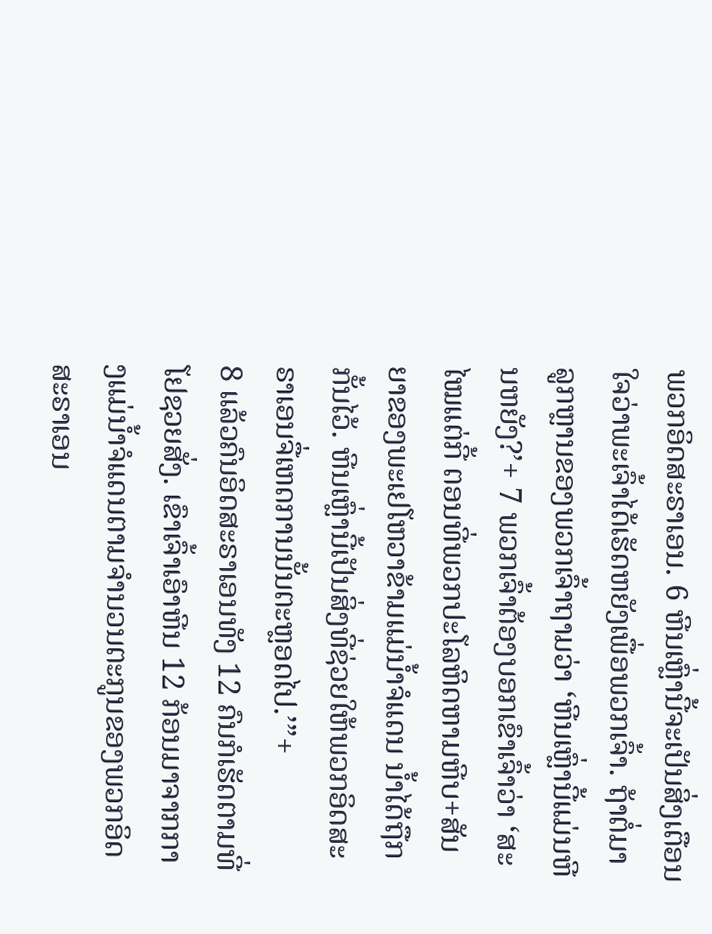ພວກອິດສະຣາເອນ. 6 ຫີນເຫຼົ່ານີ້ຈະເປັນສິ່ງເຕືອນໃຈວ່າພະເຈົ້າໄດ້ເຮັດຫຍັງເພື່ອພວກເຈົ້າ. ຖ້າຕໍ່ມາລູກຫຼານຂອງພວກເຈົ້າຖາມວ່າ ‘ຫີນເຫຼົ່ານີ້ແມ່ນຫີນຫຍັງ?’+ 7 ພວກເຈົ້າຕ້ອງບອກເຂົາເຈົ້າວ່າ ‘ສະໄໝແຕ່ກີ້ ຕອນທີ່ພວກປະໂລຫິດຫາມຫີບ+ສັນຍາຂອງພະເຢໂຫວາຂ້າມແມ່ນ້ຳຈໍແດນ ນ້ຳໄດ້ຖືກກັ້ນໄວ້. ຫີນເຫຼົ່ານີ້ເປັນສິ່ງທີ່ຊ່ວຍໃຫ້ພວກອິດສະຣາເອນຈື່ເຫດການນັ້ນຕະຫຼອດໄປ.’”+
8 ແລ້ວຄົນອິດສະຣາເອນທັງ 12 ຄົນກໍເຮັດຕາມທີ່ໂຢຊວຍສັ່ງ. ເຂົາເຈົ້າເອົາຫີນ 12 ກ້ອນມາຈາກກາງແມ່ນ້ຳຈໍແດນຕາມຈຳນວນຕະກູນຂອງພວກອິດສະຣາເອນ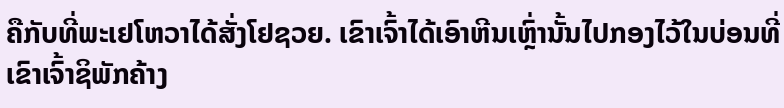ຄືກັບທີ່ພະເຢໂຫວາໄດ້ສັ່ງໂຢຊວຍ. ເຂົາເຈົ້າໄດ້ເອົາຫີນເຫຼົ່ານັ້ນໄປກອງໄວ້ໃນບ່ອນທີ່ເຂົາເຈົ້າຊິພັກຄ້າງ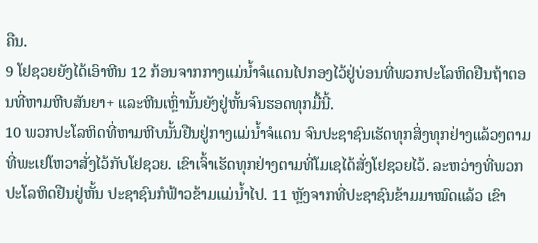ຄືນ.
9 ໂຢຊວຍຍັງໄດ້ເອົາຫີນ 12 ກ້ອນຈາກກາງແມ່ນ້ຳຈໍແດນໄປກອງໄວ້ຢູ່ບ່ອນທີ່ພວກປະໂລຫິດຢືນຖ້າຕອນທີ່ຫາມຫີບສັນຍາ+ ແລະຫີນເຫຼົ່ານັ້ນຍັງຢູ່ຫັ້ນຈົນຮອດທຸກມື້ນີ້.
10 ພວກປະໂລຫິດທີ່ຫາມຫີບນັ້ນຢືນຢູ່ກາງແມ່ນ້ຳຈໍແດນ ຈົນປະຊາຊົນເຮັດທຸກສິ່ງທຸກຢ່າງແລ້ວໆຕາມທີ່ພະເຢໂຫວາສັ່ງໄວ້ກັບໂຢຊວຍ. ເຂົາເຈົ້າເຮັດທຸກຢ່າງຕາມທີ່ໂມເຊໄດ້ສັ່ງໂຢຊວຍໄວ້. ລະຫວ່າງທີ່ພວກປະໂລຫິດຢືນຢູ່ຫັ້ນ ປະຊາຊົນກໍຟ້າວຂ້າມແມ່ນ້ຳໄປ. 11 ຫຼັງຈາກທີ່ປະຊາຊົນຂ້າມມາໝົດແລ້ວ ເຂົາ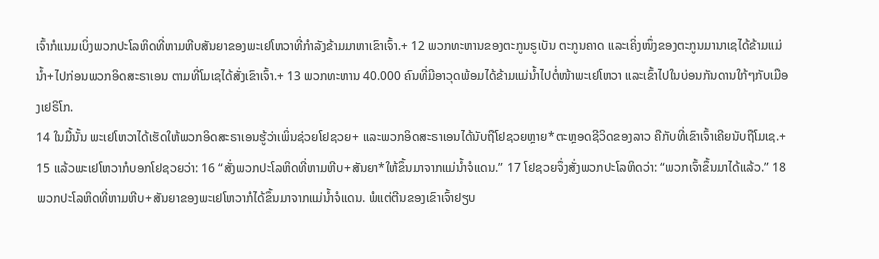ເຈົ້າກໍແນມເບິ່ງພວກປະໂລຫິດທີ່ຫາມຫີບສັນຍາຂອງພະເຢໂຫວາທີ່ກຳລັງຂ້າມມາຫາເຂົາເຈົ້າ.+ 12 ພວກທະຫານຂອງຕະກູນຣູເບັນ ຕະກູນຄາດ ແລະເຄິ່ງໜຶ່ງຂອງຕະກູນມານາເຊໄດ້ຂ້າມແມ່ນ້ຳ+ໄປກ່ອນພວກອິດສະຣາເອນ ຕາມທີ່ໂມເຊໄດ້ສັ່ງເຂົາເຈົ້າ.+ 13 ພວກທະຫານ 40.000 ຄົນທີ່ມີອາວຸດພ້ອມໄດ້ຂ້າມແມ່ນ້ຳໄປຕໍ່ໜ້າພະເຢໂຫວາ ແລະເຂົ້າໄປໃນບ່ອນກັນດານໃກ້ໆກັບເມືອງເຢຣິໂກ.
14 ໃນມື້ນັ້ນ ພະເຢໂຫວາໄດ້ເຮັດໃຫ້ພວກອິດສະຣາເອນຮູ້ວ່າເພິ່ນຊ່ວຍໂຢຊວຍ+ ແລະພວກອິດສະຣາເອນໄດ້ນັບຖືໂຢຊວຍຫຼາຍ*ຕະຫຼອດຊີວິດຂອງລາວ ຄືກັບທີ່ເຂົາເຈົ້າເຄີຍນັບຖືໂມເຊ.+
15 ແລ້ວພະເຢໂຫວາກໍບອກໂຢຊວຍວ່າ: 16 “ສັ່ງພວກປະໂລຫິດທີ່ຫາມຫີບ+ສັນຍາ*ໃຫ້ຂຶ້ນມາຈາກແມ່ນ້ຳຈໍແດນ.” 17 ໂຢຊວຍຈຶ່ງສັ່ງພວກປະໂລຫິດວ່າ: “ພວກເຈົ້າຂຶ້ນມາໄດ້ແລ້ວ.” 18 ພວກປະໂລຫິດທີ່ຫາມຫີບ+ສັນຍາຂອງພະເຢໂຫວາກໍໄດ້ຂຶ້ນມາຈາກແມ່ນ້ຳຈໍແດນ. ພໍແຕ່ຕີນຂອງເຂົາເຈົ້າຢຽບ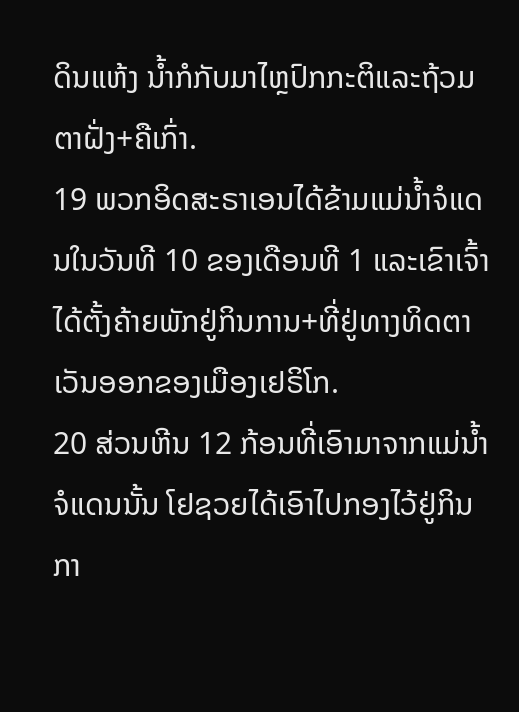ດິນແຫ້ງ ນ້ຳກໍກັບມາໄຫຼປົກກະຕິແລະຖ້ວມຕາຝັ່ງ+ຄືເກົ່າ.
19 ພວກອິດສະຣາເອນໄດ້ຂ້າມແມ່ນ້ຳຈໍແດນໃນວັນທີ 10 ຂອງເດືອນທີ 1 ແລະເຂົາເຈົ້າໄດ້ຕັ້ງຄ້າຍພັກຢູ່ກິນການ+ທີ່ຢູ່ທາງທິດຕາເວັນອອກຂອງເມືອງເຢຣິໂກ.
20 ສ່ວນຫີນ 12 ກ້ອນທີ່ເອົາມາຈາກແມ່ນ້ຳຈໍແດນນັ້ນ ໂຢຊວຍໄດ້ເອົາໄປກອງໄວ້ຢູ່ກິນກາ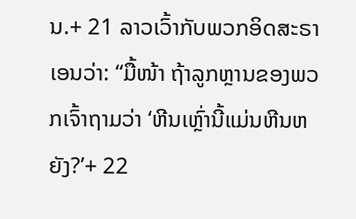ນ.+ 21 ລາວເວົ້າກັບພວກອິດສະຣາເອນວ່າ: “ມື້ໜ້າ ຖ້າລູກຫຼານຂອງພວກເຈົ້າຖາມວ່າ ‘ຫີນເຫຼົ່ານີ້ແມ່ນຫີນຫຍັງ?’+ 22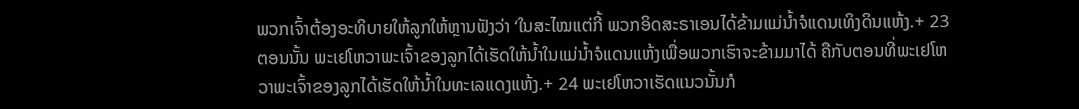ພວກເຈົ້າຕ້ອງອະທິບາຍໃຫ້ລູກໃຫ້ຫຼານຟັງວ່າ ‘ໃນສະໄໝແຕ່ກີ້ ພວກອິດສະຣາເອນໄດ້ຂ້າມແມ່ນ້ຳຈໍແດນເທິງດິນແຫ້ງ.+ 23 ຕອນນັ້ນ ພະເຢໂຫວາພະເຈົ້າຂອງລູກໄດ້ເຮັດໃຫ້ນ້ຳໃນແມ່ນ້ຳຈໍແດນແຫ້ງເພື່ອພວກເຮົາຈະຂ້າມມາໄດ້ ຄືກັບຕອນທີ່ພະເຢໂຫວາພະເຈົ້າຂອງລູກໄດ້ເຮັດໃຫ້ນ້ຳໃນທະເລແດງແຫ້ງ.+ 24 ພະເຢໂຫວາເຮັດແນວນັ້ນກໍ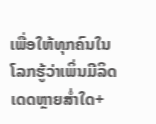ເພື່ອໃຫ້ທຸກຄົນໃນໂລກຮູ້ວ່າເພິ່ນມີລິດເດດຫຼາຍສ່ຳໃດ+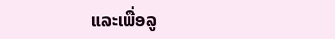ແລະເພື່ອລູ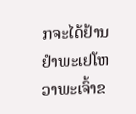ກຈະໄດ້ຢ້ານຢຳພະເຢໂຫວາພະເຈົ້າຂ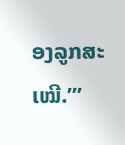ອງລູກສະເໝີ.’”